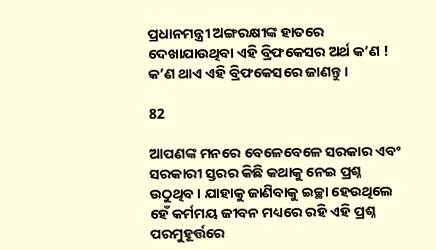ପ୍ରଧାନମନ୍ତ୍ରୀ ଅଙ୍ଗରକ୍ଷୀଙ୍କ ହାତରେ ଦେଖାଯାଉଥିବା ଏହି ବ୍ରିଫକେସର ଅର୍ଥ କ’ଣ ! କ’ଣ ଥାଏ ଏହି ବ୍ରିଫକେସରେ ଜାଣନ୍ତୁ ।

82

ଆପଣଙ୍କ ମନରେ ବେଳେବେଳେ ସରକାର ଏବଂ ସରକାରୀ ସ୍ତରର କିଛି କଥାକୁ ନେଇ ପ୍ରଶ୍ନ ଉଠୁଥିବ । ଯାହାକୁ ଜାଣିବାକୁ ଇଚ୍ଛା ହେଉଥିଲେ ହେଁ କର୍ମମୟ ଜୀବନ ମଧ୍ୟରେ ରହି ଏହି ପ୍ରଶ୍ନ ପରମୁହୂର୍ତ୍ତରେ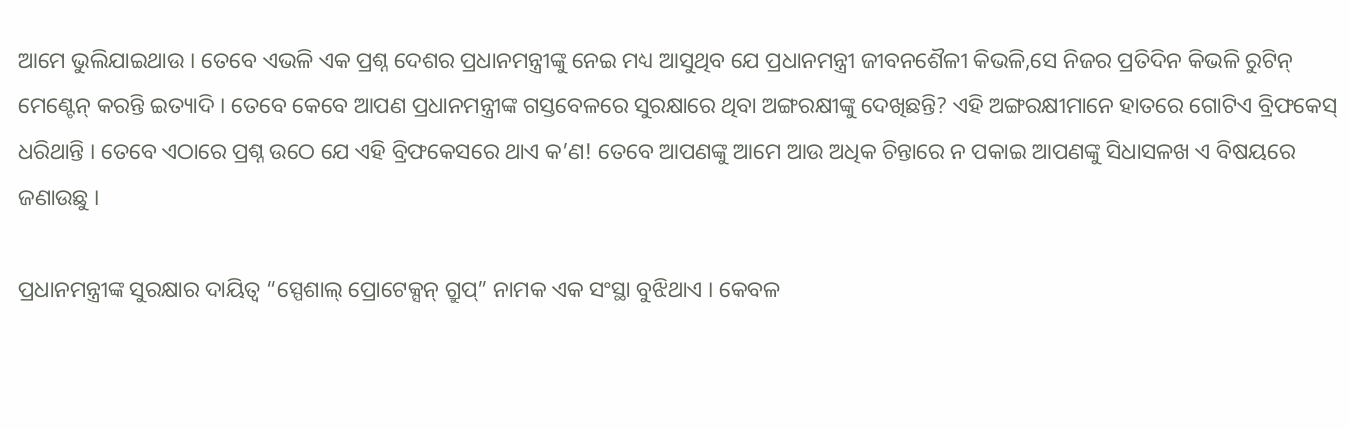ଆମେ ଭୁଲିଯାଇଥାଉ । ତେବେ ଏଭଳି ଏକ ପ୍ରଶ୍ନ ଦେଶର ପ୍ରଧାନମନ୍ତ୍ରୀଙ୍କୁ ନେଇ ମଧ୍ୟ ଆସୁଥିବ ଯେ ପ୍ରଧାନମନ୍ତ୍ରୀ ଜୀବନଶୈଳୀ କିଭଳି,ସେ ନିଜର ପ୍ରତିଦିନ କିଭଳି ରୁଟିନ୍ ମେଣ୍ଟେନ୍ କରନ୍ତି ଇତ୍ୟାଦି । ତେବେ କେବେ ଆପଣ ପ୍ରଧାନମନ୍ତ୍ରୀଙ୍କ ଗସ୍ତବେଳରେ ସୁରକ୍ଷାରେ ଥିବା ଅଙ୍ଗରକ୍ଷୀଙ୍କୁ ଦେଖିଛନ୍ତି? ଏହି ଅଙ୍ଗରକ୍ଷୀମାନେ ହାତରେ ଗୋଟିଏ ବ୍ରିଫକେସ୍ ଧରିଥାନ୍ତି । ତେବେ ଏଠାରେ ପ୍ରଶ୍ନ ଉଠେ ଯେ ଏହି ବ୍ରିଫକେସରେ ଥାଏ କ’ଣ! ତେବେ ଆପଣଙ୍କୁ ଆମେ ଆଉ ଅଧିକ ଚିନ୍ତାରେ ନ ପକାଇ ଆପଣଙ୍କୁ ସିଧାସଳଖ ଏ ବିଷୟରେ ଜଣାଉଛୁ ।

ପ୍ରଧାନମନ୍ତ୍ରୀଙ୍କ ସୁରକ୍ଷାର ଦାୟିତ୍ୱ “ସ୍ପେଶାଲ୍ ପ୍ରୋଟେକ୍ସନ୍ ଗ୍ରୁପ୍” ନାମକ ଏକ ସଂସ୍ଥା ବୁଝିଥାଏ । କେବଳ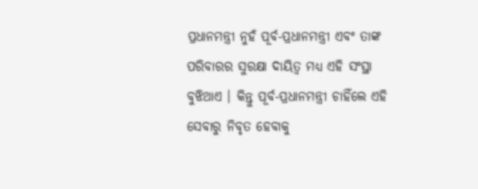ପ୍ରଧାନମନ୍ତ୍ରୀ ନୁହଁ ପୂର୍ବ-ପ୍ରଧାନମନ୍ତ୍ରୀ ଏବଂ ତାଙ୍କ ପରିବାରର ସୁରକ୍ଷା ଦାୟିତ୍ୱ ମଧ୍ୟ ଏହି ସଂସ୍ଥା ବୁଝିଥାଏ । କିନ୍ତୁ ପୂର୍ବ-ପ୍ରଧାନମନ୍ତ୍ରୀ ଚାହିଁଲେ ଏହି ସେବାରୁ ନିବୃତ ହେବାକୁ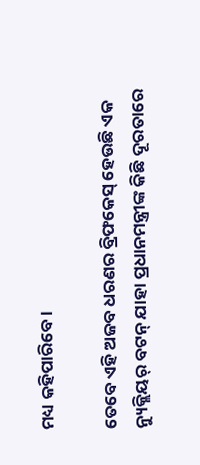ମଧ୍ୟ କହିପାରିବେ ।

ତେବେ ଏହି ଅଜବ ଧରଣର ବ୍ରିଫକେସ୍ ହେଉଛି ଏକ ନ୍ୟୁକ୍ଲିୟର୍ ବଟନ୍ ଯାହା ପ୍ରଧାନମନ୍ତ୍ରୀଙ୍କ କିଛି ଦୂରତାରେ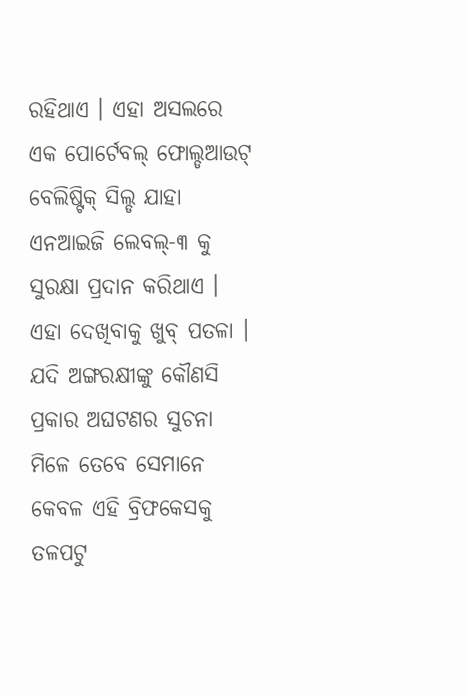ରହିଥାଏ । ଏହା ଅସଲରେ ଏକ ପୋର୍ଟେବଲ୍ ଫୋଲ୍ଡଆଉଟ୍ ବେଲିଷ୍ଟିକ୍ ସିଲ୍ଡ ଯାହା ଏନଆଇଜି ଲେବଲ୍-୩ କୁ ସୁରକ୍ଷା ପ୍ରଦାନ କରିଥାଏ । ଏହା ଦେଖିବାକୁ ଖୁବ୍ ପତଳା । ଯଦି ଅଙ୍ଗରକ୍ଷୀଙ୍କୁ କୌଣସି ପ୍ରକାର ଅଘଟଣର ସୁଚନା ମିଳେ ତେବେ ସେମାନେ କେବଳ ଏହି ବ୍ରିଫକେସକୁ ତଳପଟୁ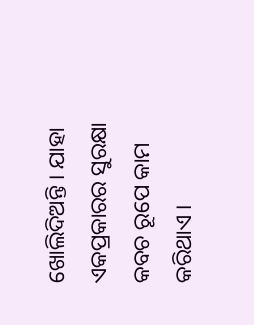ଖୋଲିଦିଅନ୍ତି । ଯାହା ଏକପ୍ରକାରର ସୁରକ୍ଷା କବଚ ରୂପେ କାମ କରିଥାଏ ।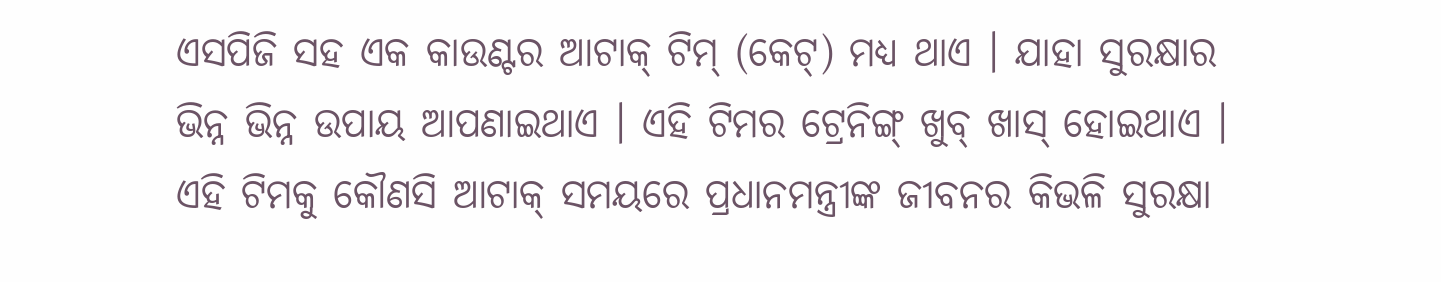ଏସପିଜି ସହ ଏକ କାଉଣ୍ଟର ଆଟାକ୍ ଟିମ୍ (କେଟ୍) ମଧ୍ୟ ଥାଏ । ଯାହା ସୁରକ୍ଷାର ଭିନ୍ନ ଭିନ୍ନ ଉପାୟ ଆପଣାଇଥାଏ । ଏହି ଟିମର ଟ୍ରେନିଙ୍ଗ୍ ଖୁବ୍ ଖାସ୍ ହୋଇଥାଏ । ଏହି ଟିମକୁ କୌଣସି ଆଟାକ୍ ସମୟରେ ପ୍ରଧାନମନ୍ତ୍ରୀଙ୍କ ଜୀବନର କିଭଳି ସୁରକ୍ଷା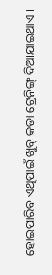ହୋଇପାରିବ ଏଥିପାଇଁ ଖୁବ୍ କଡା ଟ୍ରେନିଙ୍ଗ୍ ଦିଆଯାଇଥାଏ ।